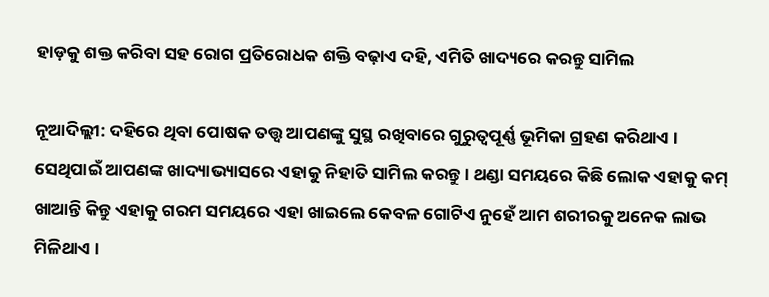ହାଡ଼କୁ ଶକ୍ତ କରିବା ସହ ରୋଗ ପ୍ରତିରୋଧକ ଶକ୍ତି ବଢ଼ାଏ ଦହି, ଏମିତି ଖାଦ୍ୟରେ କରନ୍ତୁ ସାମିଲ

ନୂଆଦିଲ୍ଲୀ: ଦହିରେ ଥିବା ପୋଷକ ତତ୍ତ୍ୱ ଆପଣଙ୍କୁ ସୁସ୍ଥ ରଖିବାରେ ଗୁରୁତ୍ୱପୂର୍ଣ୍ଣ ଭୂମିକା ଗ୍ରହଣ କରିଥାଏ । ସେଥିପାଇଁ ଆପଣଙ୍କ ଖାଦ୍ୟାଭ୍ୟାସରେ ଏହାକୁ ନିହାତି ସାମିଲ କରନ୍ତୁ । ଥଣ୍ଡା ସମୟରେ କିଛି ଲୋକ ଏହାକୁ କମ୍‌ ଖାଆନ୍ତି କିନ୍ତୁ ଏହାକୁ ଗରମ ସମୟରେ ଏହା ଖାଇଲେ କେବଳ ଗୋଟିଏ ନୁହେଁ ଆମ ଶରୀରକୁ ଅନେକ ଲାଭ ମିଳିଥାଏ ।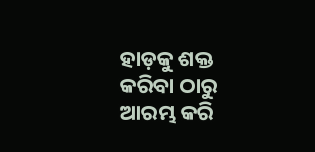ହାଡ଼କୁ ଶକ୍ତ କରିବା ଠାରୁ ଆରମ୍ଭ କରି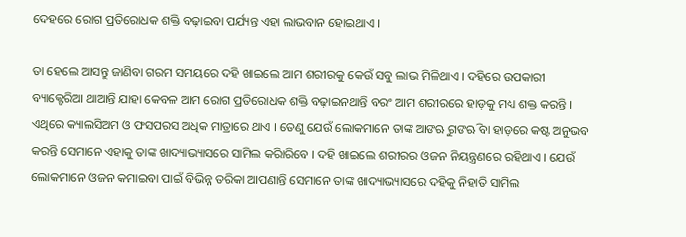ଦେହରେ ରୋଗ ପ୍ରତିରୋଧକ ଶକ୍ତି ବଢ଼ାଇବା ପର୍ଯ୍ୟନ୍ତ ଏହା ଲାଭବାନ ହୋଇଥାଏ ।

ତା ହେଲେ ଆସନ୍ତୁ ଜାଣିବା ଗରମ ସମୟରେ ଦହି ଖାଇଲେ ଆମ ଶରୀରକୁ କେଉଁ ସବୁ ଲାଭ ମିଳିଥାଏ । ଦହିରେ ଉପକାରୀ ବ୍ୟାକ୍ଟେରିଆ ଥାଆନ୍ତି ଯାହା କେବଳ ଆମ ରୋଗ ପ୍ରତିରୋଧକ ଶକ୍ତି ବଢ଼ାଇନଥାନ୍ତି ବରଂ ଆମ ଶରୀରରେ ହାଡ଼କୁ ମଧ୍ୟ ଶକ୍ତ କରନ୍ତି । ଏଥିରେ କ୍ୟାଲସିଅମ ଓ ଫସପରସ ଅଧିକ ମାତ୍ରାରେ ଥାଏ । ତେଣୁ ଯେଉଁ ଲୋକମାନେ ତାଙ୍କ ଆଙଋୁ ଗଙଋି ବା ହାଡ଼ରେ କଷ୍ଟ ଅନୁଭବ କରନ୍ତି ସେମାନେ ଏହାକୁ ତାଙ୍କ ଖାଦ୍ୟାଭ୍ୟାସରେ ସାମିଲ କରିାରିବେ । ଦହି ଖାଇଲେ ଶରୀରର ଓଜନ ନିୟନ୍ତ୍ରଣରେ ରହିଥାଏ । ଯେଉଁ ଲୋକମାନେ ଓଜନ କମାଇବା ପାଇଁ ବିଭିନ୍ନ ତରିକା ଆପଣାନ୍ତି ସେମାନେ ତାଙ୍କ ଖାଦ୍ୟାଭ୍ୟାସରେ ଦହିକୁ ନିହାତି ସାମିଲ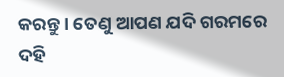କରନ୍ତୁ । ତେଣୁ ଆପଣ ଯଦି ଗରମରେ ଦହି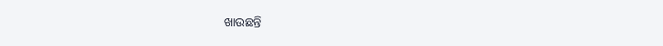ଖାଉଛନ୍ତି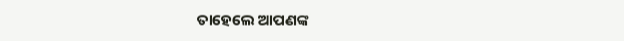ତାହେଲେ ଆପଣଙ୍କ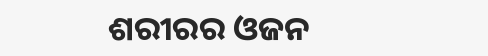ଶରୀରର ଓଜନ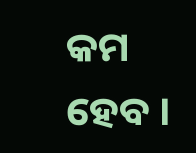କମ ହେବ ।